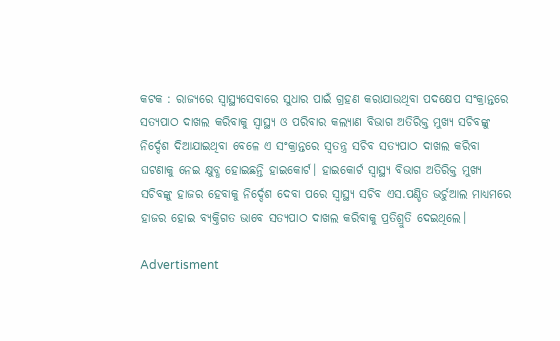କଟକ : ରାଜ୍ୟରେ ସ୍ବାସ୍ଥ୍ୟସେବାରେ ସୁଧାର ପାଇଁ ଗ୍ରହଣ କରାଯାଉଥିବା ପଦକ୍ଷେପ ସଂକ୍ରାନ୍ତରେ ସତ୍ୟପାଠ ଦାଖଲ କରିବାକୁ ସ୍ବାସ୍ଥ୍ୟ ଓ ପରିବାର କଲ୍ୟାଣ ବିଭାଗ ଅତିରିକ୍ତ ମୁଖ୍ୟ ସଚିବଙ୍କୁ ନିର୍ଦ୍ଦେଶ ଦିଆଯାଇଥିବା ବେଳେ ଏ ସଂକ୍ରାନ୍ତରେ ସ୍ବତନ୍ତ୍ର ସଚିବ ସତ୍ୟପାଠ ଦାଖଲ କରିବା ଘଟଣାକୁ ନେଇ କ୍ଷୁବ୍ଧ ହୋଇଛନ୍ତି ହାଇକୋର୍ଟ। ହାଇକୋର୍ଟ ସ୍ବାସ୍ଥ୍ୟ ବିଭାଗ ଅତିରିକ୍ତ ମୁଖ୍ୟ ସଚିବଙ୍କୁ ହାଜର ହେବାକୁ ନିର୍ଦ୍ଦେଶ ଦେବା ପରେ ସ୍ବାସ୍ଥ୍ୟ ସଚିବ ଏସ.ପଣ୍ଡିତ ଭର୍ଚୁଆଲ ମାଧ୍ୟମରେ ହାଜର ହୋଇ ବ୍ୟକ୍ତିଗତ ଭାବେ ସତ୍ୟପାଠ ଦାଖଲ କରିବାକୁ ପ୍ରତିଶ୍ରୁତି ଦେଇଥିଲେ।

Advertisment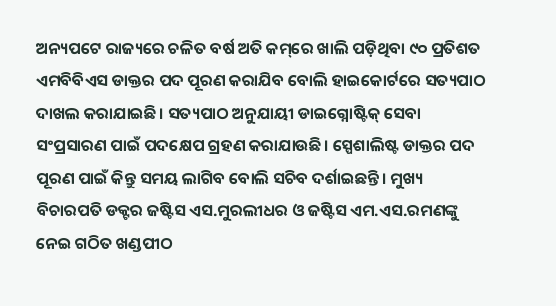ଅନ୍ୟପଟେ ରାଜ୍ୟରେ ଚଳିତ ବର୍ଷ ଅତି କମ୍‌ରେ ଖାଲି ପଡ଼ିଥିବା ୯୦ ପ୍ରତିଶତ ଏମବିବିଏସ ଡାକ୍ତର ପଦ ପୂରଣ କରାଯିବ ବୋଲି ହାଇକୋର୍ଟରେ ସତ୍ୟପାଠ ଦାଖଲ କରାଯାଇଛି। ସତ୍ୟପାଠ ଅନୁଯାୟୀ ଡାଇଗ୍ନୋଷ୍ଟିକ୍ ସେବା ସଂପ୍ରସାରଣ ପାଇଁ ପଦକ୍ଷେପ ଗ୍ରହଣ କରାଯାଉଛି। ସ୍ପେଶାଲିଷ୍ଟ ଡାକ୍ତର ପଦ ପୂରଣ ପାଇଁ କିନ୍ତୁ ସମୟ ଲାଗିବ ବୋଲି ସଚିବ ଦର୍ଶାଇଛନ୍ତି। ମୁଖ୍ୟ ବିଚାରପତି ଡକ୍ଟର ଜଷ୍ଟିସ ଏସ.ମୁରଲୀଧର ଓ ଜଷ୍ଟିସ ଏମ.ଏସ.ରମଣଙ୍କୁ ନେଇ ଗଠିତ ଖଣ୍ଡପୀଠ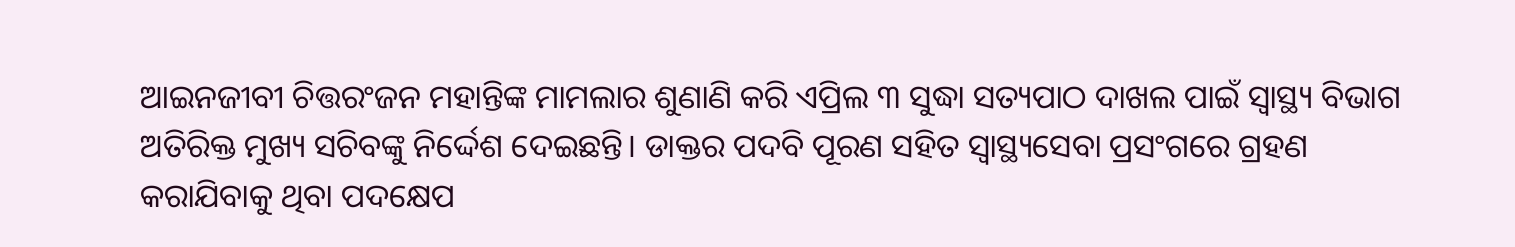ଆଇନଜୀବୀ ଚିତ୍ତରଂଜନ ମହାନ୍ତିଙ୍କ ମାମଲାର ଶୁଣାଣି କରି ଏପ୍ରିଲ ୩ ସୁଦ୍ଧା ସତ୍ୟପାଠ ଦାଖଲ ପାଇଁ ସ୍ବାସ୍ଥ୍ୟ ବିଭାଗ ଅତିରିକ୍ତ ମୁଖ୍ୟ ସଚିବଙ୍କୁ ନିର୍ଦ୍ଦେଶ ଦେଇଛନ୍ତି। ଡାକ୍ତର ପଦବି ପୂରଣ ସହିତ ସ୍ବାସ୍ଥ୍ୟସେବା ପ୍ରସଂଗରେ ଗ୍ରହଣ କରାଯିବାକୁ ଥିବା ପଦକ୍ଷେପ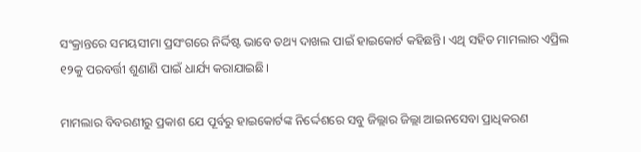ସଂକ୍ରାନ୍ତରେ ସମୟସୀମା ପ୍ରସଂଗରେ ନିର୍ଦ୍ଦିଷ୍ଟ ଭାବେ ତଥ୍ୟ ଦାଖଲ ପାଇଁ ହାଇକୋର୍ଟ କହିଛନ୍ତି। ଏଥି ସହିତ ମାମଲାର ଏପ୍ରିଲ ୧୨କୁ ପରବର୍ତ୍ତୀ ଶୁଣାଣି ପାଇଁ ଧାର୍ଯ୍ୟ କରାଯାଇଛି।

ମାମଲାର ବିବରଣୀରୁ ପ୍ରକାଶ ଯେ ପୂର୍ବରୁ ହାଇକୋର୍ଟଙ୍କ ନିର୍ଦ୍ଦେଶରେ ସବୁ ଜିଲ୍ଲାର ଜିଲ୍ଲା ଆଇନସେବା ପ୍ରାଧିକରଣ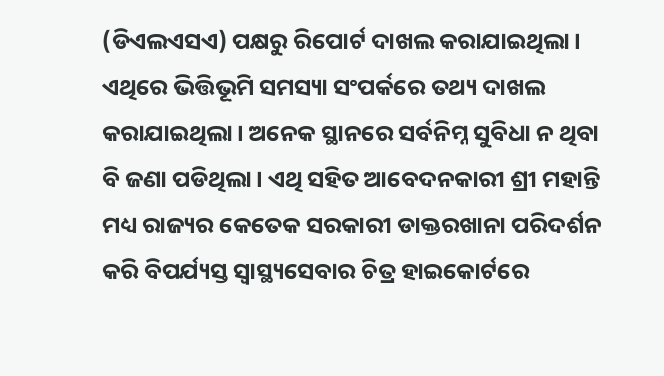(ଡିଏଲଏସଏ) ପକ୍ଷରୁ ରିପୋର୍ଟ ଦାଖଲ କରାଯାଇଥିଲା। ଏଥିରେ ଭିତ୍ତିଭୂମି ସମସ୍ୟା ସଂପର୍କରେ ତଥ୍ୟ ଦାଖଲ କରାଯାଇଥିଲା। ଅନେକ ସ୍ଥାନରେ ସର୍ବନିମ୍ନ ସୁବିଧା ନ ଥିବା ବି ଜଣା ପଡିଥିଲା। ଏଥି ସହିତ ଆବେଦନକାରୀ ଶ୍ରୀ ମହାନ୍ତି ମଧ୍ୟ ରାଜ୍ୟର କେତେକ ସରକାରୀ ଡାକ୍ତରଖାନା ପରିଦର୍ଶନ କରି ବିପର୍ଯ୍ୟସ୍ତ ସ୍ବାସ୍ଥ୍ୟସେବାର ଚିତ୍ର ହାଇକୋର୍ଟରେ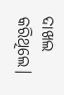ଦାଖଲ କରିଥିଲେ।